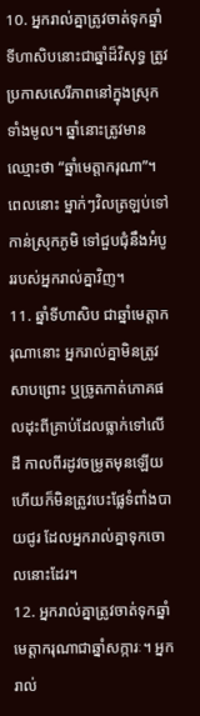10. អ្នករាល់គ្នាត្រូវចាត់ទុកឆ្នាំទីហាសិបនោះជាឆ្នាំដ៏វិសុទ្ធ ត្រូវប្រកាសសេរីភាពនៅក្នុងស្រុកទាំងមូល។ ឆ្នាំនោះត្រូវមានឈ្មោះថា “ឆ្នាំមេត្តាករុណា”។ ពេលនោះ ម្នាក់ៗវិលត្រឡប់ទៅកាន់ស្រុកភូមិ ទៅជួបជុំនឹងអំបូររបស់អ្នករាល់គ្នាវិញ។
11. ឆ្នាំទីហាសិប ជាឆ្នាំមេត្តាករុណានោះ អ្នករាល់គ្នាមិនត្រូវសាបព្រោះ ឬច្រូតកាត់ភោគផលដុះពីគ្រាប់ដែលធ្លាក់ទៅលើដី កាលពីរដូវចម្រូតមុនឡើយ ហើយក៏មិនត្រូវបេះផ្លែទំពាំងបាយជូរ ដែលអ្នករាល់គ្នាទុកចោលនោះដែរ។
12. អ្នករាល់គ្នាត្រូវចាត់ទុកឆ្នាំមេត្តាករុណាជាឆ្នាំសក្ការៈ។ អ្នករាល់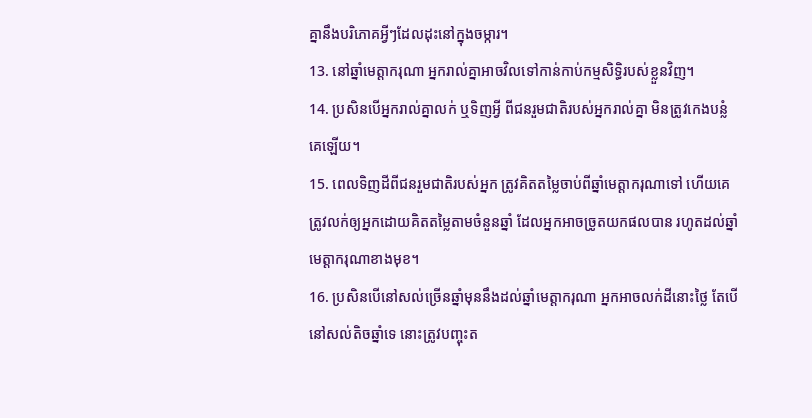គ្នានឹងបរិភោគអ្វីៗដែលដុះនៅក្នុងចម្ការ។
13. នៅឆ្នាំមេត្តាករុណា អ្នករាល់គ្នាអាចវិលទៅកាន់កាប់កម្មសិទ្ធិរបស់ខ្លួនវិញ។
14. ប្រសិនបើអ្នករាល់គ្នាលក់ ឬទិញអ្វី ពីជនរួមជាតិរបស់អ្នករាល់គ្នា មិនត្រូវកេងបន្លំគេឡើយ។
15. ពេលទិញដីពីជនរួមជាតិរបស់អ្នក ត្រូវគិតតម្លៃចាប់ពីឆ្នាំមេត្តាករុណាទៅ ហើយគេត្រូវលក់ឲ្យអ្នកដោយគិតតម្លៃតាមចំនួនឆ្នាំ ដែលអ្នកអាចច្រូតយកផលបាន រហូតដល់ឆ្នាំមេត្តាករុណាខាងមុខ។
16. ប្រសិនបើនៅសល់ច្រើនឆ្នាំមុននឹងដល់ឆ្នាំមេត្តាករុណា អ្នកអាចលក់ដីនោះថ្លៃ តែបើនៅសល់តិចឆ្នាំទេ នោះត្រូវបញ្ចុះត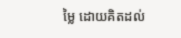ម្លៃ ដោយគិតដល់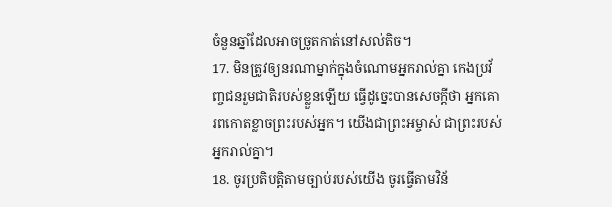ចំនួនឆ្នាំដែលអាចច្រូតកាត់នៅសល់តិច។
17. មិនត្រូវឲ្យនរណាម្នាក់ក្នុងចំណោមអ្នករាល់គ្នា កេងប្រវ័ញ្ចជនរួមជាតិរបស់ខ្លួនឡើយ ធ្វើដូច្នេះបានសេចក្ដីថា អ្នកគោរពកោតខ្លាចព្រះរបស់អ្នក។ យើងជាព្រះអម្ចាស់ ជាព្រះរបស់អ្នករាល់គ្នា។
18. ចូរប្រតិបត្តិតាមច្បាប់របស់យើង ចូរធ្វើតាមវិន័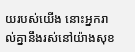យរបស់យើង នោះអ្នករាល់គ្នានឹងរស់នៅយ៉ាងសុខ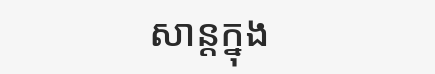សាន្តក្នុង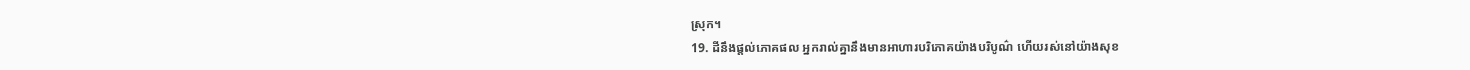ស្រុក។
19. ដីនឹងផ្ដល់ភោគផល អ្នករាល់គ្នានឹងមានអាហារបរិភោគយ៉ាងបរិបូណ៌ ហើយរស់នៅយ៉ាងសុខ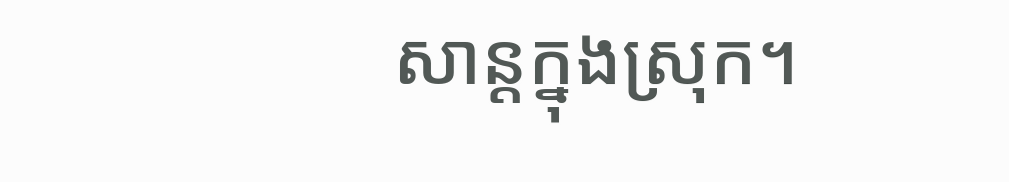សាន្តក្នុងស្រុក។